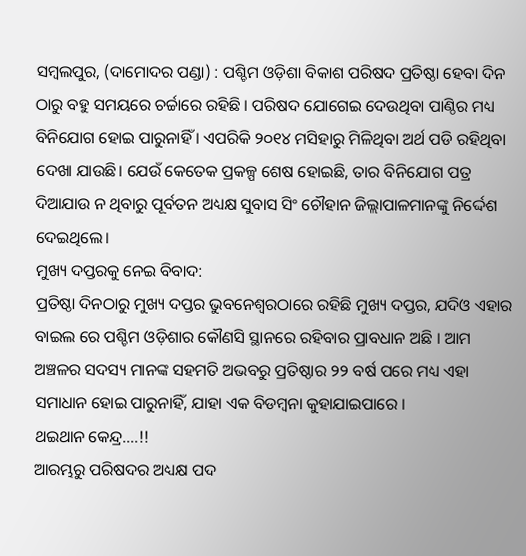ସମ୍ବଲପୁର, (ଦାମୋଦର ପଣ୍ଡା) : ପଶ୍ଚିମ ଓଡ଼ିଶା ବିକାଶ ପରିଷଦ ପ୍ରତିଷ୍ଠା ହେବା ଦିନ ଠାରୁ ବହୁ ସମୟରେ ଚର୍ଚ୍ଚାରେ ରହିଛି । ପରିଷଦ ଯୋଗେଇ ଦେଉଥିବା ପାଣ୍ଠିର ମଧ୍ୟ ବିନିଯୋଗ ହୋଇ ପାରୁନାହିଁ । ଏପରିକି ୨୦୧୪ ମସିହାରୁ ମିଳିଥିବା ଅର୍ଥ ପଡି ରହିଥିବା ଦେଖା ଯାଉଛି। ଯେଉଁ କେତେକ ପ୍ରକଳ୍ପ ଶେଷ ହୋଇଛି, ତାର ବିନିଯୋଗ ପତ୍ର ଦିଆଯାଉ ନ ଥିବାରୁ ପୂର୍ବତନ ଅଧ୍ୟକ୍ଷ ସୁବାସ ସିଂ ଚୌହାନ ଜିଲ୍ଲାପାଳମାନଙ୍କୁ ନିର୍ଦ୍ଦେଶ ଦେଇଥିଲେ।
ମୁଖ୍ୟ ଦପ୍ତରକୁ ନେଇ ବିବାଦ:
ପ୍ରତିଷ୍ଠା ଦିନଠାରୁ ମୁଖ୍ୟ ଦପ୍ତର ଭୁବନେଶ୍ବରଠାରେ ରହିଛି ମୁଖ୍ୟ ଦପ୍ତର, ଯଦିଓ ଏହାର ବାଇଲ ରେ ପଶ୍ଚିମ ଓଡ଼ିଶାର କୌଣସି ସ୍ଥାନରେ ରହିବାର ପ୍ରାବଧାନ ଅଛି । ଆମ ଅଞ୍ଚଳର ସଦସ୍ୟ ମାନଙ୍କ ସହମତି ଅଭବରୁ ପ୍ରତିଷ୍ଠାର ୨୨ ବର୍ଷ ପରେ ମଧ୍ୟ ଏହା ସମାଧାନ ହୋଇ ପାରୁନାହିଁ, ଯାହା ଏକ ବିଡମ୍ବନା କୁହାଯାଇପାରେ ।
ଥଇଥାନ କେନ୍ଦ୍ର….!!
ଆରମ୍ଭରୁ ପରିଷଦର ଅଧ୍ୟକ୍ଷ ପଦ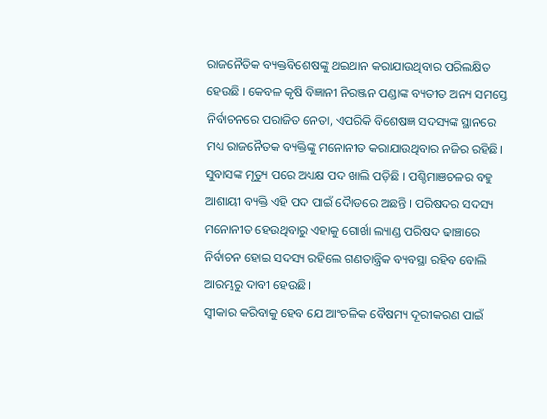ରାଜନୈତିକ ବ୍ୟକ୍ତବିଶେଷଙ୍କୁ ଥଇଥାନ କରାଯାଉଥିବାର ପରିଲକ୍ଷିତ ହେଉଛି । କେବଳ କୃଷି ବିଜ୍ଞାନୀ ନିରଞ୍ଜନ ପଣ୍ଡାଙ୍କ ବ୍ୟତୀତ ଅନ୍ୟ ସମସ୍ତେ ନିର୍ବାଚନରେ ପରାଜିତ ନେତା, ଏପରିକି ବିଶେଷଜ୍ଞ ସଦସ୍ୟଙ୍କ ସ୍ଥାନରେ ମଧ୍ୟ ରାଜନୈତକ ବ୍ୟକ୍ତିଙ୍କୁ ମନୋନୀତ କରାଯାଉଥିବାର ନଜିର ରହିଛି।
ସୁବାସଙ୍କ ମୃତ୍ୟୁ ପରେ ଅଧ୍ୟକ୍ଷ ପଦ ଖାଲି ପଡ଼ିଛି । ପଶ୍ଚିମାଞଚଳର ବହୁ ଆଶାୟୀ ବ୍ୟକ୍ତି ଏହି ପଦ ପାଇଁ ଦୋୖଡରେ ଅଛନ୍ତି । ପରିଷଦର ସଦସ୍ୟ ମନୋନୀତ ହେଉଥିବାରୁ ଏହାକୁ ଗୋର୍ଖା ଲ୍ୟାଣ୍ଡ ପରିଷଦ ଢାଞ୍ଚାରେ ନିର୍ବାଚନ ହୋଇ ସଦସ୍ୟ ରହିଲେ ଗଣତାନ୍ତ୍ରିକ ବ୍ୟବସ୍ଥା ରହିବ ବୋଲି ଆରମ୍ଭରୁ ଦାବୀ ହେଉଛି।
ସ୍ବୀକାର କରିବାକୁ ହେବ ଯେ ଆଂଚଳିକ ବୈଷମ୍ୟ ଦୂରୀକରଣ ପାଇଁ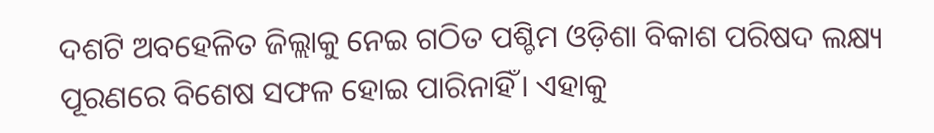ଦଶଟି ଅବହେଳିତ ଜିଲ୍ଲାକୁ ନେଇ ଗଠିତ ପଶ୍ଚିମ ଓଡ଼ିଶା ବିକାଶ ପରିଷଦ ଲକ୍ଷ୍ୟ ପୂରଣରେ ବିଶେଷ ସଫଳ ହୋଇ ପାରିନାହିଁ। ଏହାକୁ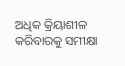ଅଧିକ କ୍ରିୟାଶୀଳ କରିବାରକୁ ସମୀକ୍ଷା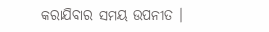କରାଯିବାର ସମୟ ଉପନୀତ ।